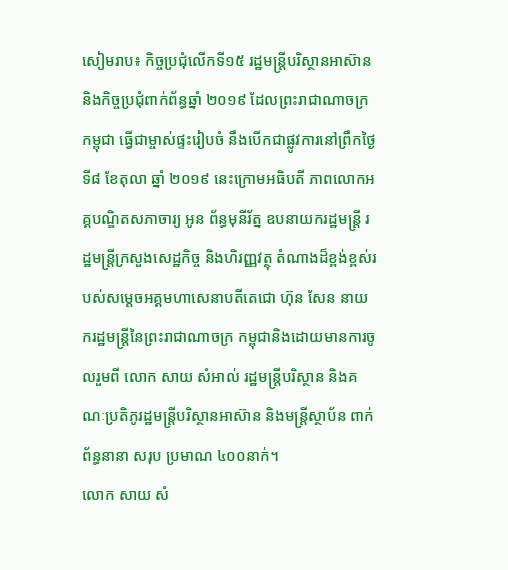សៀមរាប៖ កិច្ចប្រជុំលើកទី១៥ រដ្ឋមន្ត្រីបរិស្ថានអាស៊ាន និងកិច្ចប្រជុំពាក់ព័ន្ធឆ្នាំ ២០១៩ ដែលព្រះរាជាណាចក្រកម្ពុជា ធ្វើជាម្ចាស់ផ្ទះរៀបចំ នឹងបើកជាផ្លូវការនៅព្រឹកថ្ងៃទី៨ ខែតុលា ឆ្នាំ ២០១៩ នេះក្រោមអធិបតី ភាពលោកអគ្គបណ្ឌិតសភាចារ្យ អូន ព័ន្ធមុនីរ័ត្ន ឧបនាយករដ្ឋមន្ត្រី រដ្ឋមន្ត្រីក្រសួងសេដ្ឋកិច្ច និងហិរញ្ញវត្ថុ តំណាងដ៏ខ្ពង់ខ្ពស់របស់សម្តេចអគ្គមហាសេនាបតីតេជោ ហ៊ុន សែន នាយករដ្ឋមន្ត្រីនៃព្រះរាជាណាចក្រ កម្ពុជានិងដោយមានការចូលរួមពី លោក សាយ សំអាល់ រដ្ឋមន្ត្រីបរិស្ថាន និងគណៈប្រតិភូរដ្ឋមន្រ្តីបរិស្ថានអាស៊ាន និងមន្ត្រីស្ថាប័ន ពាក់ព័ន្ធនានា សរុប ប្រមាណ ៤០០នាក់។
លោក សាយ សំ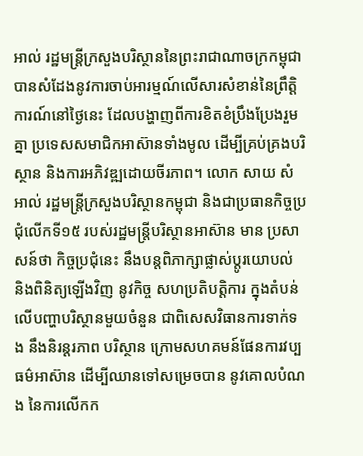អាល់ រដ្ឋមន្រ្តីក្រសួងបរិស្ថាននៃព្រះរាជាណាចក្រកម្ពុជា បានសំដែងនូវការចាប់អារម្មណ៍លើសារសំខាន់នៃព្រឹត្តិការណ៍នៅថ្ងៃនេះ ដែលបង្ហាញពីការខិតខំប្រឹងប្រែងរួមគ្នា ប្រទេសសមាជិកអាស៊ានទាំងមូល ដើម្បីគ្រប់គ្រងបរិស្ថាន និងការអភិវឌ្ឍដោយចីរភាព។ លោក សាយ សំអាល់ រដ្ឋមន្ត្រីក្រសួងបរិស្ថានកម្ពុជា និងជាប្រធានកិច្ចប្រជុំលើកទី១៥ របស់រដ្ឋមន្ត្រីបរិស្ថានអាស៊ាន មាន ប្រសាសន៍ថា កិច្ចប្រជុំនេះ នឹងបន្តពិភាក្សាផ្លាស់ប្តូរយោបល់ និងពិនិត្យឡើងវិញ នូវកិច្ច សហប្រតិបត្តិការ ក្នុងតំបន់ លើបញ្ហាបរិស្ថានមួយចំនួន ជាពិសេសវិធានការទាក់ទង នឹងនិរន្តរភាព បរិស្ថាន ក្រោមសហគមន៍ផែនការវប្បធម៌អាស៊ាន ដើម្បីឈានទៅសម្រេចបាន នូវគោលបំណង នៃការលើកក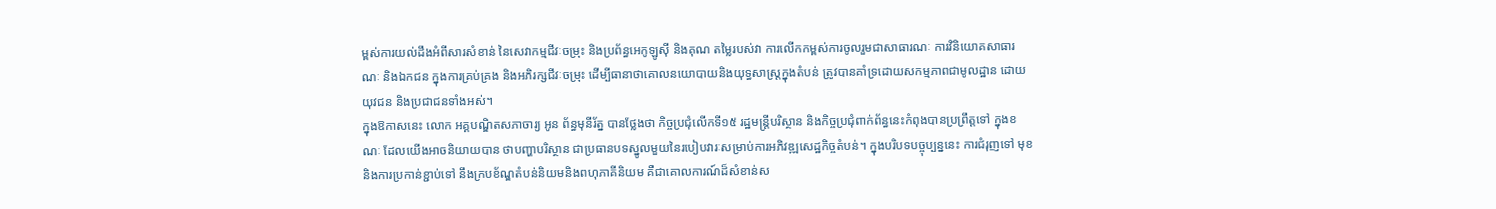ម្ពស់ការយល់ដឹងអំពីសារសំខាន់ នៃសេវាកម្មជីវៈចម្រុះ និងប្រព័ន្ធអេកូឡូស៊ី និងគុណ តម្លៃរបស់វា ការលើកកម្ពស់ការចូលរួមជាសាធារណៈ ការវិនិយោគសាធារណៈ និងឯកជន ក្នុងការគ្រប់គ្រង និងអភិរក្សជីវៈចម្រុះ ដើម្បីធានាថាគោលនយោបាយនិងយុទ្ធសាស្ត្រក្នុងតំបន់ ត្រូវបានគាំទ្រដោយសកម្មភាពជាមូលដ្ឋាន ដោយយុវជន និងប្រជាជនទាំងអស់។
ក្នុងឱកាសនេះ លោក អគ្គបណ្ឌិតសភាចារ្យ អូន ព័ន្ធមុនីរ័ត្ន បានថ្លែងថា កិច្ចប្រជុំលើកទី១៥ រដ្ឋមន្ត្រីបរិស្ថាន និងកិច្ចប្រជុំពាក់ព័ន្ធនេះកំពុងបានប្រព្រឹត្តទៅ ក្នុងខណៈ ដែលយើងអាចនិយាយបាន ថាបញ្ហាបរិស្ថាន ជាប្រធានបទស្នូលមួយនៃរបៀបវារៈសម្រាប់ការអភិវឌ្ឍសេដ្ឋកិច្ចតំបន់។ ក្នុងបរិបទបច្ចុប្បន្ននេះ ការជំរុញទៅ មុខនិងការប្រកាន់ខ្ជាប់ទៅ នឹងក្របខ័ណ្ឌតំបន់និយមនិងពហុភាគីនិយម គឺជាគោលការណ៍ដ៏សំខាន់ស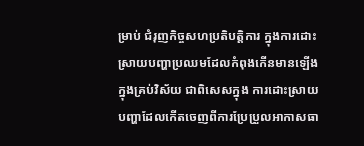ម្រាប់ ជំរុញកិច្ចសហប្រតិបត្តិការ ក្នុងការដោះស្រាយបញ្ហាប្រឈមដែលកំពុងកើនមានឡើងក្នុងគ្រប់វិស័យ ជាពិសេសក្នុង ការដោះស្រាយបញ្ហាដែលកើតចេញពីការប្រែប្រួលអាកាសធា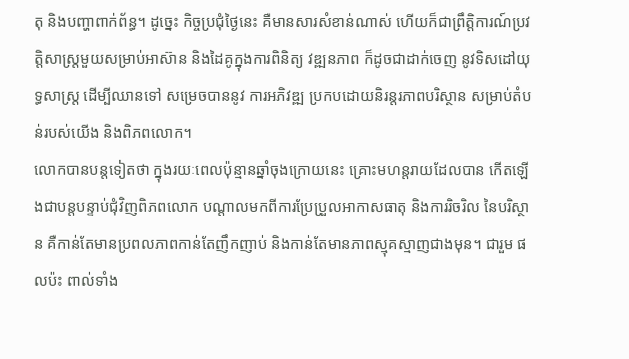តុ និងបញ្ហាពាក់ព័ន្ធ។ ដូច្នេះ កិច្ចប្រជុំថ្ងៃនេះ គឺមានសារសំខាន់ណាស់ ហើយក៏ជាព្រឹត្តិការណ៍ប្រវត្តិសាស្ត្រមួយសម្រាប់អាស៊ាន និងដៃគូក្នុងការពិនិត្យ វឌ្ឍនភាព ក៏ដូចជាដាក់ចេញ នូវទិសដៅយុទ្ធសាស្ត្រ ដើម្បីឈានទៅ សម្រេចបាននូវ ការអភិវឌ្ឍ ប្រកបដោយនិរន្តរភាពបរិស្ថាន សម្រាប់តំបន់របស់យើង និងពិភពលោក។
លោកបានបន្តទៀតថា ក្នុងរយៈពេលប៉ុន្មានឆ្នាំចុងក្រោយនេះ គ្រោះមហន្តរាយដែលបាន កើតឡើងជាបន្តបន្ទាប់ជុំវិញពិភពលោក បណ្តាលមកពីការប្រែប្រួលអាកាសធាតុ និងការរិចរិល នៃបរិស្ថាន គឺកាន់តែមានប្រពលភាពកាន់តែញឹកញាប់ និងកាន់តែមានភាពស្មុគស្មាញជាងមុន។ ជារួម ផលប៉ះ ពាល់ទាំង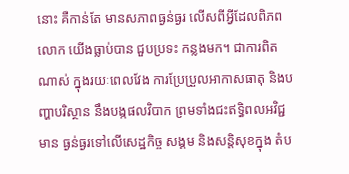នោះ គឺកាន់តែ មានសភាពធ្ងន់ធ្ងរ លើសពីអ្វីដែលពិភពលោក យើងធ្លាប់បាន ជួបប្រទះ កន្លងមក។ ជាការពិតណាស់ ក្នុងរយៈពេលវែង ការប្រែប្រួលអាកាសធាតុ និងបញ្ហាបរិស្ថាន នឹងបង្កផលវិបាក ព្រមទាំងជះឥទ្ធិពលអវិជ្ជមាន ធ្ងន់ធ្ងរទៅលើសេដ្ឋកិច្ច សង្គម និងសន្តិសុខក្នុង តំប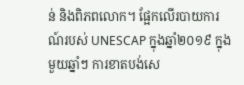ន់ និងពិភពលោក។ ផ្អែកលើរបាយការណ៍របស់ UNESCAP ក្នុងឆ្នាំ២០១៩ ក្នុងមួយឆ្នាំៗ ការខាតបង់សេ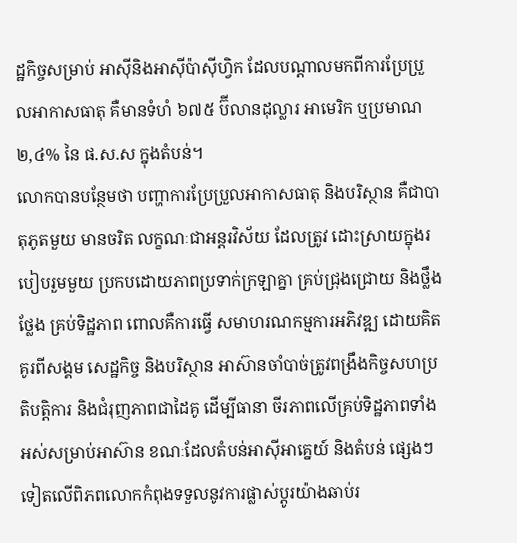ដ្ឋកិច្ចសម្រាប់ អាស៊ីនិងអាស៊ីប៉ាស៊ីហ្វិក ដែលបណ្តាលមកពីការប្រែប្រួលអាកាសធាតុ គឺមានទំហំ ៦៧៥ ប៊ីលានដុល្លារ អាមេរិក ឬប្រមាណ ២,៤% នៃ ផ.ស.ស ក្នុងតំបន់។
លោកបានបន្ថែមថា បញ្ហាការប្រែប្រួលអាកាសធាតុ និងបរិស្ថាន គឺជាបាតុភូតមួយ មានចរិត លក្ខណៈជាអន្តរវិស័យ ដែលត្រូវ ដោះស្រាយក្នុងរបៀបរួមមួយ ប្រកបដោយភាពប្រទាក់ក្រឡាគ្នា គ្រប់ជ្រុងជ្រោយ និងថ្លឹងថ្លែង គ្រប់ទិដ្ឋភាព ពោលគឺការធ្វើ សមាហរណកម្មការអភិវឌ្ឍ ដោយគិតគូរពីសង្គម សេដ្ឋកិច្ច និងបរិស្ថាន អាស៊ានចាំបាច់ត្រូវពង្រឹងកិច្ចសហប្រតិបត្តិការ និងជំរុញភាពជាដៃគូ ដើម្បីធានា ចីរភាពលើគ្រប់ទិដ្ឋភាពទាំងអស់សម្រាប់អាស៊ាន ខណៈដែលតំបន់អាស៊ីអាគ្នេយ៍ និងតំបន់ ផ្សេងៗ ទៀតលើពិភពលោកកំពុងទទួលនូវការផ្លាស់ប្តូរយ៉ាងឆាប់រ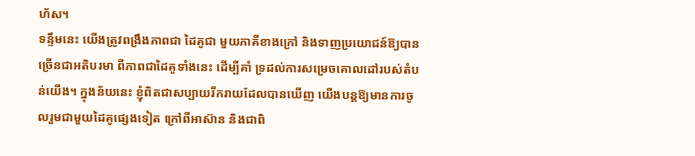ហ័ស។
ទន្ទឹមនេះ យើងត្រូវពង្រឹងភាពជា ដៃគូជា មួយភាគីខាងក្រៅ និងទាញប្រយោជន៍ឱ្យបានច្រើនជាអតិបរមា ពីភាពជាដៃគូទាំងនេះ ដើម្បីគាំ ទ្រដល់ការសម្រេចគោលដៅរបស់តំបន់យើង។ ក្នុងន័យនេះ ខ្ញុំពិតជាសប្បាយរីករាយដែលបានឃើញ យើងបន្តឱ្យមានការចូលរួមជាមួយដៃគូផ្សេងទៀត ក្រៅពីអាស៊ាន និងជាពិ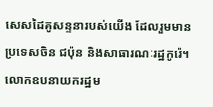សេសដៃគូសន្ទនារបស់យើង ដែលរួមមានប្រទេសចិន ជប៉ុន និងសាធារណៈរដ្ឋកូរ៉េ។ លោកឧបនាយករដ្ឋម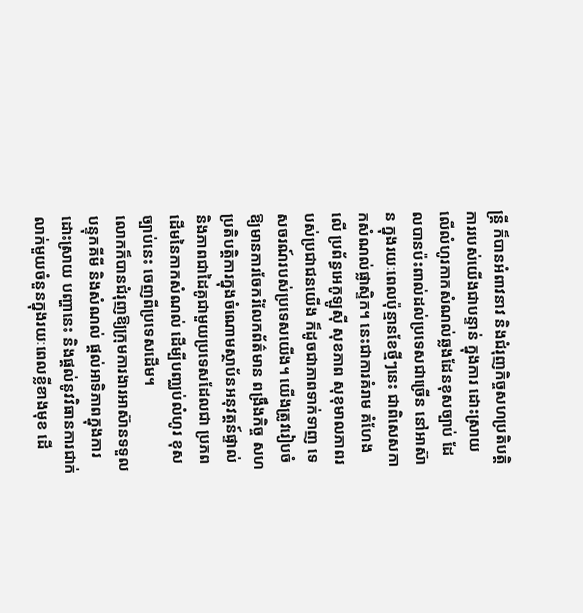ន្ត្រី ក៏បានអំពាវនាវ និងជំរុញកិច្ចសហប្រតិបត្តិការរបស់យើងជាបន្ទាន់ ក្នុងការ ដោះស្រាយ លើលំហូរកាកសំណល់ឆ្លងដែនខុសច្បាប់ ដែលបានប៉ះពាល់ដល់ប្រទេសជាច្រើន នៅអាស៊ាន ក្នុងរយៈពេលប៉ុន្មានខែថ្មីៗនេះ ជាពិសេសកាកសំណល់ផ្លាស្ទិក។ នេះជាការគំរាម គំហែងលើ ប្រព័ន្ធអេកូឡូស៊ី សុខភាព សុខុមាលភាពរបស់ប្រជាជនយើង ក៏ដូចជាភាពទាក់ទាញ ទេសចរណ៍របស់ប្រទេសយើង។ យើងត្រូវរៀបចំឱ្យមានការចែករំលែកព័ត៌មាន ពង្រឹងកិច្ច សហប្រតិបត្តិការក្នុងចំណោមស្ថាប័នអនុវត្តន៍ផ្ទាល់ និងភាពជាដៃគូជាមួយប្រទេសដែលជា ប្រភពដើមនៃកាកសំណល់ ដើម្បីបញ្ឈប់លំហូរ ខុសច្បាប់នេះ ចេញពីប្រទេសដើម។
លោកក៏បានជំរុញឱ្យក្រុមការងារអាស៊ានទទួលបន្ទុកគីមី និងសំណល់ ផ្តល់អាទិភាពក្នុងការ ដោះស្រាយ បញ្ហានេះ និងផ្តល់នូវវិធានការជាក់លាក់មួយចំនួនក្នុងរយៈពេលខ្លីខាងមុខ ដើ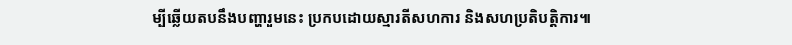ម្បីឆ្លើយតបនឹងបញ្ហារួមនេះ ប្រកបដោយស្មារតីសហការ និងសហប្រតិបត្តិការ៕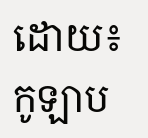ដោយ៖កូឡាប